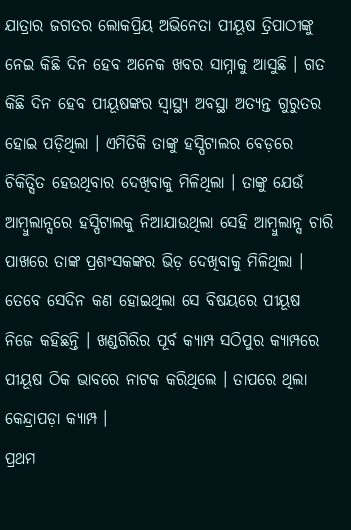ଯାତ୍ରାର ଜଗତର ଲୋକପ୍ରିୟ ଅଭିନେତା ପୀୟୂଷ ତ୍ରିପାଠୀଙ୍କୁ ନେଇ କିଛି ଦିନ ହେବ ଅନେକ ଖବର ସାମ୍ନାକୁ ଆସୁଛି । ଗତ କିଛି ଦିନ ହେବ ପୀୟୂଷଙ୍କର ସ୍ୱାସ୍ଥ୍ୟ ଅବସ୍ଥା ଅତ୍ୟନ୍ତ ଗୁରୁତର ହୋଇ ପଡ଼ିଥିଲା । ଏମିତିକି ତାଙ୍କୁ ହସ୍ପିଟାଲର ବେଡ଼ରେ ଚିକିତ୍ସିତ ହେଉଥିବାର ଦେଖିବାକୁ ମିଳିଥିଲା । ତାଙ୍କୁ ଯେଉଁ ଆମ୍ବୁଲାନ୍ସରେ ହସ୍ପିଟାଲକୁ ନିଆଯାଉଥିଲା ସେହି ଆମ୍ବୁଲାନ୍ସ ଚାରି ପାଖରେ ତାଙ୍କ ପ୍ରଶଂସକଙ୍କର ଭିଡ଼ ଦେଖିବାକୁ ମିଳିଥିଲା । ତେବେ ସେଦିନ କଣ ହୋଇଥିଲା ସେ ବିଷୟରେ ପୀୟୂଷ ନିଜେ କହିଛନ୍ତି । ଖଣ୍ଡଗିରିର ପୂର୍ବ କ୍ୟାମ୍ପ ସଠିପୁର କ୍ୟାମ୍ପରେ ପୀୟୂଷ ଠିକ ଭାବରେ ନାଟକ କରିଥିଲେ । ତାପରେ ଥିଲା କେନ୍ଦ୍ରାପଡ଼ା କ୍ୟାମ୍ପ ।
ପ୍ରଥମ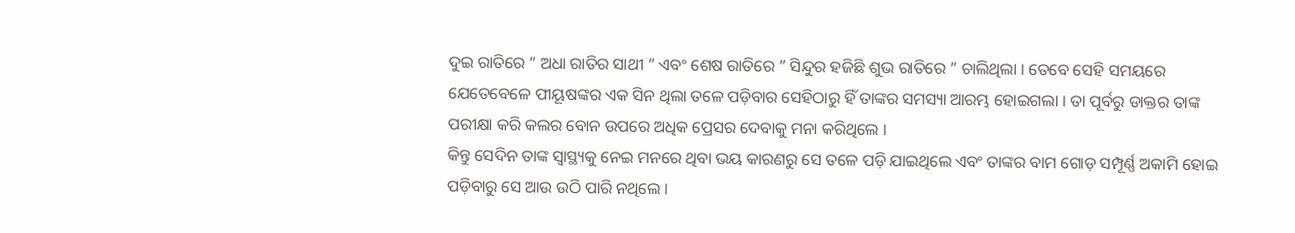ଦୁଇ ରାତିରେ ” ଅଧା ରାତିର ସାଥୀ ” ଏବଂ ଶେଷ ରାତିରେ ” ସିନ୍ଦୁର ହଜିଛି ଶୁଭ ରାତିରେ ” ଚାଲିଥିଲା । ତେବେ ସେହି ସମୟରେ ଯେତେବେଳେ ପୀୟୂଷଙ୍କର ଏକ ସିନ ଥିଲା ତଳେ ପଡ଼ିବାର ସେହିଠାରୁ ହିଁ ତାଙ୍କର ସମସ୍ୟା ଆରମ୍ଭ ହୋଇଗଲା । ତା ପୂର୍ବରୁ ଡାକ୍ତର ତାଙ୍କ ପରୀକ୍ଷା କରି କଲର ବୋନ ଉପରେ ଅଧିକ ପ୍ରେସର ଦେବାକୁ ମନା କରିଥିଲେ ।
କିନ୍ତୁ ସେଦିନ ତାଙ୍କ ସ୍ୱାସ୍ଥ୍ୟକୁ ନେଇ ମନରେ ଥିବା ଭୟ କାରଣରୁ ସେ ତଳେ ପଡ଼ି ଯାଇଥିଲେ ଏବଂ ତାଙ୍କର ବାମ ଗୋଡ଼ ସମ୍ପୂର୍ଣ୍ଣ ଅକାମି ହୋଇ ପଡ଼ିବାରୁ ସେ ଆଉ ଉଠି ପାରି ନଥିଲେ ।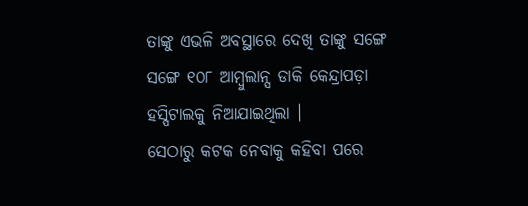ତାଙ୍କୁ ଏଭଳି ଅବସ୍ଥାରେ ଦେଖି ତାଙ୍କୁ ସଙ୍ଗେ ସଙ୍ଗେ ୧୦୮ ଆମ୍ବୁଲାନ୍ସ ଡାକି କେନ୍ଦ୍ରାପଡ଼ା ହସ୍ପିଟାଲକୁ ନିଆଯାଇଥିଲା ।
ସେଠାରୁ କଟକ ନେବାକୁ କହିବା ପରେ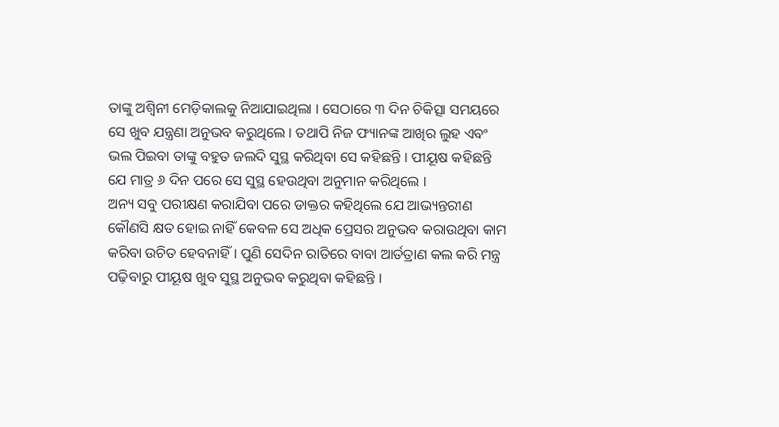ତାଙ୍କୁ ଅଶ୍ୱିନୀ ମେଡ଼ିକାଲକୁ ନିଆଯାଇଥିଲା । ସେଠାରେ ୩ ଦିନ ଚିକିତ୍ସା ସମୟରେ ସେ ଖୁବ ଯନ୍ତ୍ରଣା ଅନୁଭବ କରୁଥିଲେ । ତଥାପି ନିଜ ଫ୍ୟାନଙ୍କ ଆଖିର ଲୁହ ଏବଂ ଭଲ ପିଇବା ତାଙ୍କୁ ବହୁତ ଜଲଦି ସୁସ୍ଥ କରିଥିବା ସେ କହିଛନ୍ତି । ପୀୟୂଷ କହିଛନ୍ତି ଯେ ମାତ୍ର ୬ ଦିନ ପରେ ସେ ସୁସ୍ଥ ହେଉଥିବା ଅନୁମାନ କରିଥିଲେ ।
ଅନ୍ୟ ସବୁ ପରୀକ୍ଷଣ କରାଯିବା ପରେ ଡାକ୍ତର କହିଥିଲେ ଯେ ଆଭ୍ୟନ୍ତରୀଣ କୌଣସି କ୍ଷତ ହୋଇ ନାହିଁ କେବଳ ସେ ଅଧିକ ପ୍ରେସର ଅନୁଭବ କରାଉଥିବା କାମ କରିବା ଉଚିତ ହେବନାହିଁ । ପୁଣି ସେଦିନ ରାତିରେ ବାବା ଆର୍ତତ୍ରାଣ କଲ କରି ମନ୍ତ୍ର ପଢ଼ିବାରୁ ପୀୟୂଷ ଖୁବ ସୁସ୍ଥ ଅନୁଭବ କରୁଥିବା କହିଛନ୍ତି ।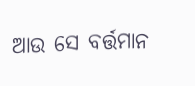ଆଉ ସେ ବର୍ତ୍ତମାନ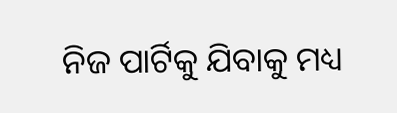ନିଜ ପାର୍ଟିକୁ ଯିବାକୁ ମଧ୍ୟ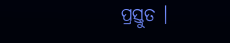ପ୍ରସ୍ତୁତ ।